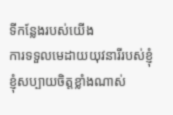ទីកន្លែងរបស់យើង
ការទទួលមេដាយយុវនារីរបស់ខ្ញុំ
ខ្ញុំសប្បាយចិត្តខ្លាំងណាស់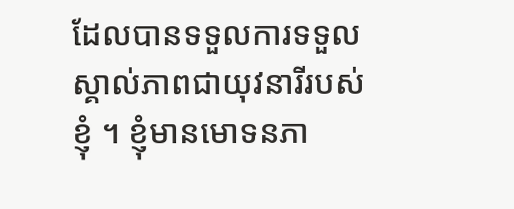ដែលបានទទួលការទទួលស្គាល់ភាពជាយុវនារីរបស់ខ្ញុំ ។ ខ្ញុំមានមោទនភា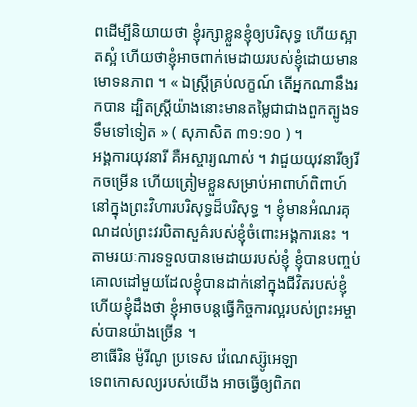ពដើម្បីនិយាយថា ខ្ញុំរក្សាខ្លួនខ្ញុំឲ្យបរិសុទ្ធ ហើយស្អាតស្អំ ហើយថាខ្ញុំអាចពាក់មេដាយរបស់ខ្ញុំដោយមានមោទនភាព ។ « ឯស្ត្រីគ្រប់លក្ខណ៍ តើអ្នកណានឹងរកបាន ដ្បិតស្ត្រីយ៉ាងនោះមានតម្លៃជាជាងពួកត្បូងទទឹមទៅទៀត » ( សុភាសិត ៣១:១០ ) ។
អង្គការយុវនារី គឺអស្ចារ្យណាស់ ។ វាជួយយុវនារីឲ្យរីកចម្រើន ហើយត្រៀមខ្លួនសម្រាប់អាពាហ៍ពិពាហ៍នៅក្នុងព្រះវិហារបរិសុទ្ធដ៏បរិសុទ្ធ ។ ខ្ញុំមានអំណរគុណដល់ព្រះវរបិតាសួគ៌របស់ខ្ញុំចំពោះអង្គការនេះ ។ តាមរយៈការទទួលបានមេដាយរបស់ខ្ញុំ ខ្ញុំបានបញ្ចប់គោលដៅមួយដែលខ្ញុំបានដាក់នៅក្នុងជីវិតរបស់ខ្ញុំ ហើយខ្ញុំដឹងថា ខ្ញុំអាចបន្ដធ្វើកិច្ចការល្អរបស់ព្រះអម្ចាស់បានយ៉ាងច្រើន ។
ខាធើរិន ម៉ូរីណូ ប្រទេស វ៉េណេស្ស៊ូអេឡា
ទេពកោសល្យរបស់យើង អាចធ្វើឲ្យពិភព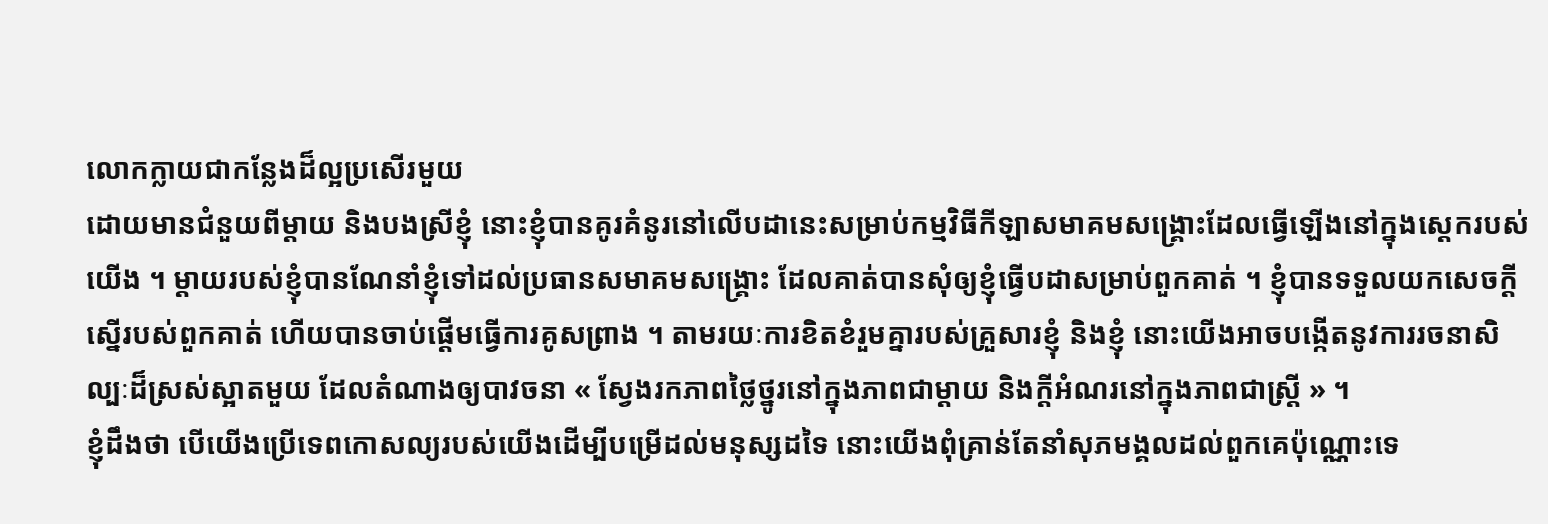លោកក្លាយជាកន្លែងដ៏ល្អប្រសើរមួយ
ដោយមានជំនួយពីម្ដាយ និងបងស្រីខ្ញុំ នោះខ្ញុំបានគូរគំនូរនៅលើបដានេះសម្រាប់កម្មវិធីកីឡាសមាគមសង្គ្រោះដែលធ្វើឡើងនៅក្នុងស្ដេករបស់យើង ។ ម្ដាយរបស់ខ្ញុំបានណែនាំខ្ញុំទៅដល់ប្រធានសមាគមសង្គ្រោះ ដែលគាត់បានសុំឲ្យខ្ញុំធ្វើបដាសម្រាប់ពួកគាត់ ។ ខ្ញុំបានទទួលយកសេចក្ដីស្នើរបស់ពួកគាត់ ហើយបានចាប់ផ្ដើមធ្វើការគូសព្រាង ។ តាមរយៈការខិតខំរួមគ្នារបស់គ្រួសារខ្ញុំ និងខ្ញុំ នោះយើងអាចបង្កើតនូវការរចនាសិល្បៈដ៏ស្រស់ស្អាតមួយ ដែលតំណាងឲ្យបាវចនា « ស្វែងរកភាពថ្លៃថ្នូរនៅក្នុងភាពជាម្ដាយ និងក្ដីអំណរនៅក្នុងភាពជាស្ត្រី » ។
ខ្ញុំដឹងថា បើយើងប្រើទេពកោសល្យរបស់យើងដើម្បីបម្រើដល់មនុស្សដទៃ នោះយើងពុំគ្រាន់តែនាំសុភមង្គលដល់ពួកគេប៉ុណ្ណោះទេ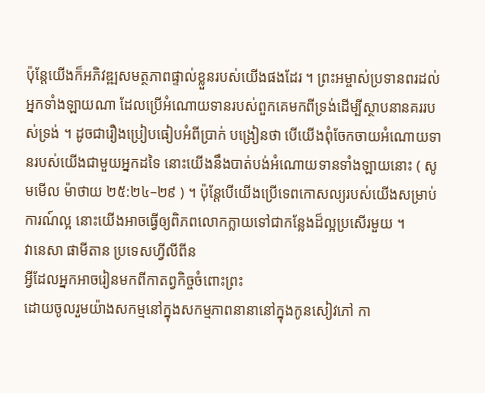ប៉ុន្តែយើងក៏អភិវឌ្ឍសមត្ថភាពផ្ទាល់ខ្លួនរបស់យើងផងដែរ ។ ព្រះអម្ចាស់ប្រទានពរដល់អ្នកទាំងឡាយណា ដែលប្រើអំណោយទានរបស់ពួកគេមកពីទ្រង់ដើម្បីស្ថាបនានគររបស់ទ្រង់ ។ ដូចជារឿងប្រៀបធៀបអំពីប្រាក់ បង្រៀនថា បើយើងពុំចែកចាយអំណោយទានរបស់យើងជាមួយអ្នកដទៃ នោះយើងនឹងបាត់បង់អំណោយទានទាំងឡាយនោះ ( សូមមើល ម៉ាថាយ ២៥:២៤–២៩ ) ។ ប៉ុន្តែបើយើងប្រើទេពកោសល្យរបស់យើងសម្រាប់ការណ៍ល្អ នោះយើងអាចធ្វើឲ្យពិភពលោកក្លាយទៅជាកន្លែងដ៏ល្អប្រសើរមួយ ។
វានេសា ផាមីតាន ប្រទេសហ្វីលីពីន
អ្វីដែលអ្នកអាចរៀនមកពីកាតព្វកិច្ចចំពោះព្រះ
ដោយចូលរួមយ៉ាងសកម្មនៅក្នុងសកម្មភាពនានានៅក្នុងកូនសៀវភៅ កា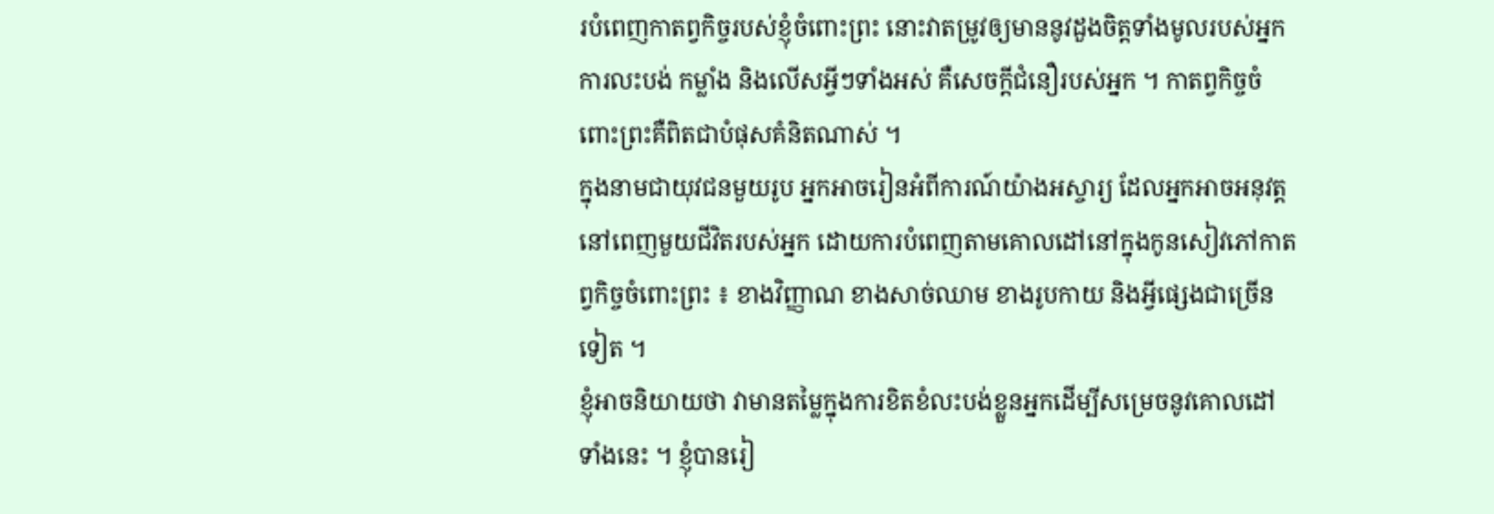របំពេញកាតព្វកិច្ចរបស់ខ្ញុំចំពោះព្រះ នោះវាតម្រូវឲ្យមាននូវដួងចិត្តទាំងមូលរបស់អ្នក ការលះបង់ កម្លាំង និងលើសអ្វីៗទាំងអស់ គឺសេចក្ដីជំនឿរបស់អ្នក ។ កាតព្វកិច្ចចំពោះព្រះគឺពិតជាបំផុសគំនិតណាស់ ។
ក្នុងនាមជាយុវជនមួយរូប អ្នកអាចរៀនអំពីការណ៍យ៉ាងអស្ចារ្យ ដែលអ្នកអាចអនុវត្តនៅពេញមួយជីវិតរបស់អ្នក ដោយការបំពេញតាមគោលដៅនៅក្នុងកូនសៀវភៅកាតព្វកិច្ចចំពោះព្រះ ៖ ខាងវិញ្ញាណ ខាងសាច់ឈាម ខាងរូបកាយ និងអ្វីផ្សេងជាច្រើនទៀត ។
ខ្ញុំអាចនិយាយថា វាមានតម្លៃក្នុងការខិតខំលះបង់ខ្លួនអ្នកដើម្បីសម្រេចនូវគោលដៅទាំងនេះ ។ ខ្ញុំបានរៀ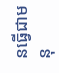នធ្វើជាមនុ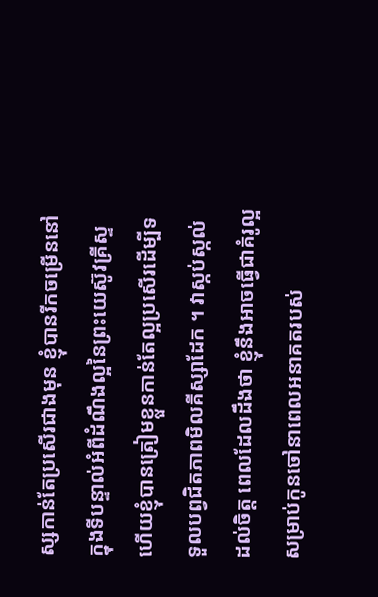ស្សកាន់តែប្រសើរជាងមុន ខ្ញុំបានរីកចម្រើននៅក្នុងទីបន្ទាល់អំពីដំណឹងល្អនៃព្រះយេស៊ូវគ្រីស្ទ ហើយខ្ញុំបានត្រៀមខ្លួនកាន់តែល្អប្រសើរដើម្បីទទួលបព្វជិតភាពមិលគីស្សាដែក ។ វាស្កប់ស្កល់ដល់ចិត្ត ពេលដែលដឹងថា ខ្ញុំនឹងអាចធ្វើជាគំរូល្អសម្រាប់កូនចៅនាពេលអនាគតរបស់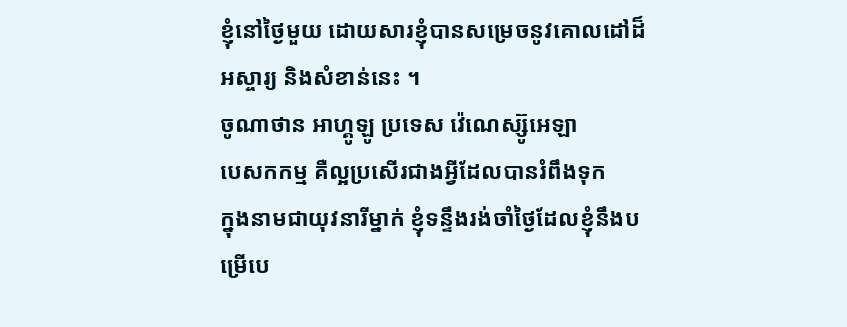ខ្ញុំនៅថ្ងៃមួយ ដោយសារខ្ញុំបានសម្រេចនូវគោលដៅដ៏អស្ចារ្យ និងសំខាន់នេះ ។
ចូណាថាន អាហ្គូឡូ ប្រទេស វ៉េណេស្ស៊ូអេឡា
បេសកកម្ម គឺល្អប្រសើរជាងអ្វីដែលបានរំពឹងទុក
ក្នុងនាមជាយុវនារីម្នាក់ ខ្ញុំទន្ទឹងរង់ចាំថ្ងៃដែលខ្ញុំនឹងបម្រើបេ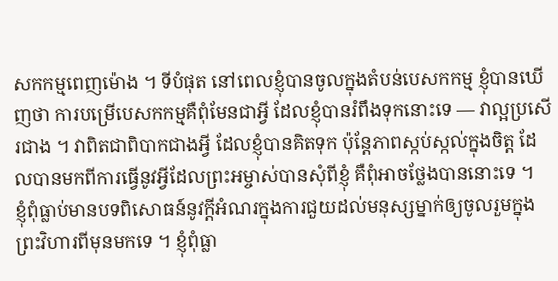សកកម្មពេញម៉ោង ។ ទីបំផុត នៅពេលខ្ញុំបានចូលក្នុងតំបន់បេសកកម្ម ខ្ញុំបានឃើញថា ការបម្រើបេសកកម្មគឺពុំមែនជាអ្វី ដែលខ្ញុំបានរំពឹងទុកនោះទេ — វាល្អប្រសើរជាង ។ វាពិតជាពិបាកជាងអ្វី ដែលខ្ញុំបានគិតទុក ប៉ុន្តែភាពស្កប់ស្កល់ក្នុងចិត្ត ដែលបានមកពីការធ្វើនូវអ្វីដែលព្រះអម្ចាស់បានសុំពីខ្ញុំ គឺពុំអាចថ្លែងបាននោះទេ ។
ខ្ញុំពុំធ្លាប់មានបទពិសោធន៍នូវក្ដីអំណរក្នុងការជួយដល់មនុស្សម្នាក់ឲ្យចូលរួមក្នុងព្រះវិហារពីមុនមកទេ ។ ខ្ញុំពុំធ្លា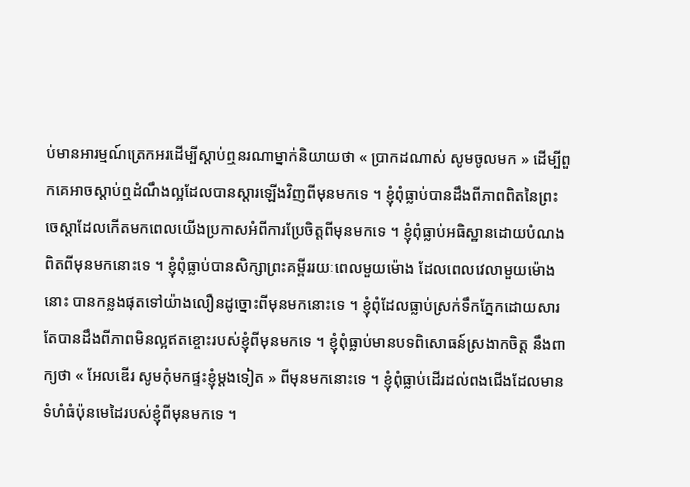ប់មានអារម្មណ៍ត្រេកអរដើម្បីស្ដាប់ឮនរណាម្នាក់និយាយថា « ប្រាកដណាស់ សូមចូលមក » ដើម្បីពួកគេអាចស្ដាប់ឮដំណឹងល្អដែលបានស្ដារឡើងវិញពីមុនមកទេ ។ ខ្ញុំពុំធ្លាប់បានដឹងពីភាពពិតនៃព្រះចេស្ដាដែលកើតមកពេលយើងប្រកាសអំពីការប្រែចិត្តពីមុនមកទេ ។ ខ្ញុំពុំធ្លាប់អធិស្ឋានដោយបំណងពិតពីមុនមកនោះទេ ។ ខ្ញុំពុំធ្លាប់បានសិក្សាព្រះគម្ពីររយៈពេលមួយម៉ោង ដែលពេលវេលាមួយម៉ោងនោះ បានកន្លងផុតទៅយ៉ាងលឿនដូច្នោះពីមុនមកនោះទេ ។ ខ្ញុំពុំដែលធ្លាប់ស្រក់ទឹកភ្នែកដោយសារតែបានដឹងពីភាពមិនល្អឥតខ្ចោះរបស់ខ្ញុំពីមុនមកទេ ។ ខ្ញុំពុំធ្លាប់មានបទពិសោធន៍ស្រងាកចិត្ត នឹងពាក្យថា « អែលឌើរ សូមកុំមកផ្ទះខ្ញុំម្ដងទៀត » ពីមុនមកនោះទេ ។ ខ្ញុំពុំធ្លាប់ដើរដល់ពងជើងដែលមានទំហំធំប៉ុនមេដៃរបស់ខ្ញុំពីមុនមកទេ ។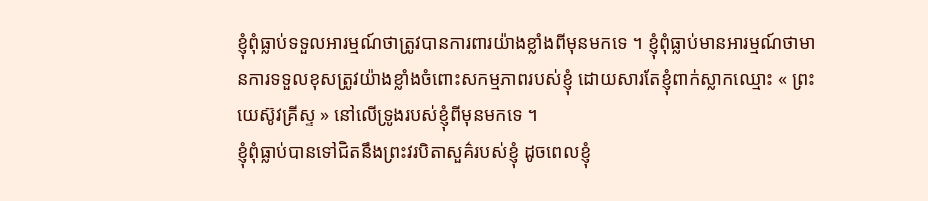ខ្ញុំពុំធ្លាប់ទទួលអារម្មណ៍ថាត្រូវបានការពារយ៉ាងខ្លាំងពីមុនមកទេ ។ ខ្ញុំពុំធ្លាប់មានអារម្មណ៍ថាមានការទទួលខុសត្រូវយ៉ាងខ្លាំងចំពោះសកម្មភាពរបស់ខ្ញុំ ដោយសារតែខ្ញុំពាក់ស្លាកឈ្មោះ « ព្រះយេស៊ូវគ្រីស្ទ » នៅលើទ្រូងរបស់ខ្ញុំពីមុនមកទេ ។
ខ្ញុំពុំធ្លាប់បានទៅជិតនឹងព្រះវរបិតាសួគ៌របស់ខ្ញុំ ដូចពេលខ្ញុំ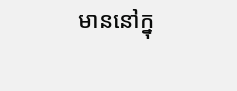មាននៅក្នុ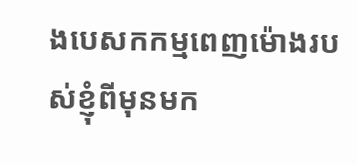ងបេសកកម្មពេញម៉ោងរបស់ខ្ញុំពីមុនមក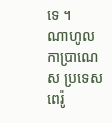ទេ ។
ណាហូល កាប្រាណេស ប្រទេសពេរ៉ូ